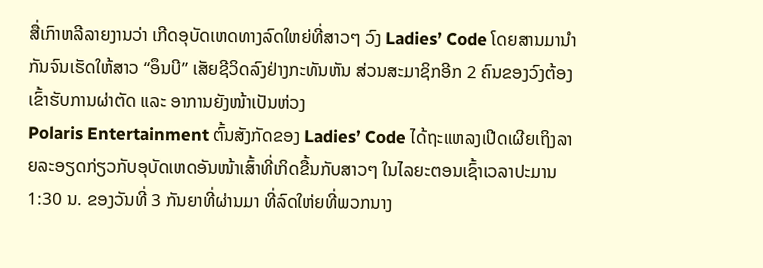ສື່ເກົາຫລີລາຍງານວ່າ ເກີດອຸບັດເຫດທາງລົດໃຫຍ່ທີ່ສາວໆ ວົງ Ladies’ Code ໂດຍສານມານຳກັນຈົນເຮັດໃຫ້ສາວ “ອຶນບີ” ເສັຍຊີວິດລົງຢ່າງກະທັນຫັນ ສ່ວນສະມາຊິກອີກ 2 ຄົນຂອງວົງຕ້ອງເຂົ້າຮັບການຜ່າຕັດ ແລະ ອາການຍັງໜ້າເປັນຫ່ວງ
Polaris Entertainment ຕົ້ນສັງກັດຂອງ Ladies’ Code ໄດ້ຖະແຫລງເປີດເຜີຍເຖິງລາຍລະອຽດກ່ຽວກັບອຸບັດເຫດອັນໜ້າເສົ້າທີ່ເກິດຂື້ນກັບສາວໆ ໃນໄລຍະຕອນເຊົ້າເວລາປະມານ 1:30 ນ. ຂອງວັນທີ່ 3 ກັນຍາທີ່ຜ່ານມາ ທີ່ລົດໃຫ່ຍທີ່ພວກນາງ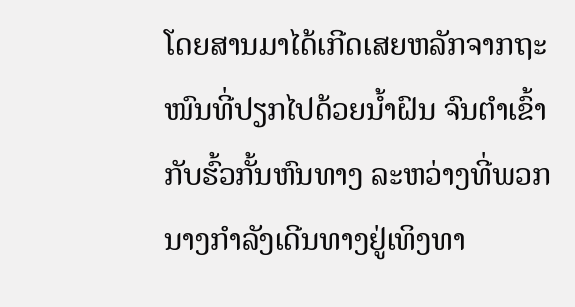ໂດຍສານມາໄດ້ເກີດເສຍຫລັກຈາກຖະໜົນທີ່ປຽກໄປດ້ວຍນ້ຳຝົນ ຈົນຕໍາເຂົ້າກັບຮົ້ວກັ້ນຫົນທາງ ລະຫວ່າງທີ່ພວກນາງກຳລັງເດີນທາງຢູ່ເທິງທາ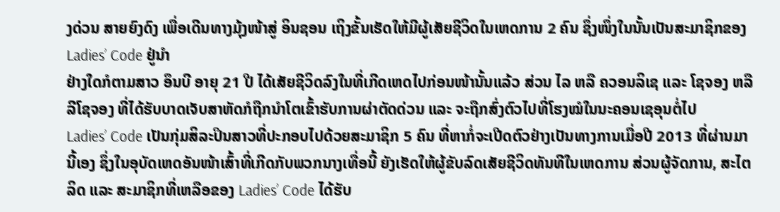ງດ່ວນ ສາຍຍົງດົງ ເພື່ອເດີນທາງມຸ້ງໜ້າສູ່ ອິນຊອນ ເຖິງຂັ້ນເຮັດໃຫ້ມີຜູ້ເສັຍຊີວິດໃນເຫດການ 2 ຄົນ ຊຶ່ງໜຶ່ງໃນນັ້ນເປັນສະມາຊິກຂອງ Ladies’ Code ຢູ່ນໍາ
ຢ່າງໃດກໍຕາມສາວ ອຶນບີ ອາຍຸ 21 ປີ ໄດ້ເສັຍຊີວິດລົງໃນທີ່ເກີດເຫດໄປກ່ອນໜ້ານັ້ນແລ້ວ ສ່ວນ ໄລ ຫລື ຄວອນລິເຊ ແລະ ໂຊຈອງ ຫລື ລີໂຊຈອງ ທີ່ໄດ້ຮັບບາດເຈັບສາຫັດກໍຖືກນຳໂຕເຂົ້າຮັບການຜ່າຕັດດ່ວນ ແລະ ຈະຖືກສົ່ງຕົວໄປທີ່ໂຮງໝໍໃນນະຄອນເຊອຸນຕໍ່ໄປ
Ladies’ Code ເປັນກຸ່ມສິລະປິນສາວທີ່ປະກອບໄປດ້ວຍສະມາຊິກ 5 ຄົນ ທີ່ຫາກໍ່ຈະເປີດຕົວຢ່າງເປັນທາງການເມື່ອປີ 2013 ທີ່ຜ່ານມານີ້ເອງ ຊຶ່ງໃນອຸບັດເຫດອັນໜ້າເສົ້າທີ່ເກີດກັບພວກນາງເທື່ອນີ້ ຍັງເຮັດໃຫ້ຜູ້ຂັບລົດເສັຍຊີວິດທັນທີໃນເຫດການ ສ່ວນຜູ້ຈັດການ, ສະໄຕລິດ ແລະ ສະມາຊິກທີ່ເຫລືອຂອງ Ladies’ Code ໄດ້ຮັບ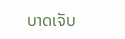ບາດເຈັບ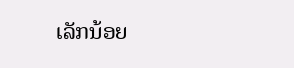ເລັກນ້ອຍ